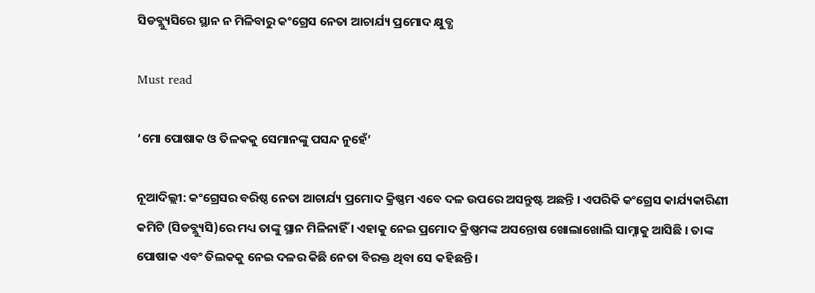ସିଡବ୍ଲ୍ୟୁସିରେ ସ୍ଥାନ ନ ମିଳିବାରୁ କଂଗ୍ରେସ ନେତା ଆଚାର୍ଯ୍ୟ ପ୍ରମୋଦ କ୍ଷୁବ୍ଧ

Must read

‘ମୋ ପୋଷାକ ଓ ତିଳକକୁ ସେମାନଙ୍କୁ ପସନ୍ଦ ନୁହେଁ’

ନୂଆଦିଲ୍ଲୀ: କଂଗ୍ରେସର ବରିଷ୍ଠ ନେତା ଆଚାର୍ଯ୍ୟ ପ୍ରମୋଦ କ୍ରିଷ୍ଣମ ଏବେ ଦଳ ଉପରେ ଅସନ୍ତୁଷ୍ଟ ଅଛନ୍ତି । ଏପରିକି କଂଗ୍ରେସ କାର୍ଯ୍ୟକାରିଣୀ କମିଟି (ସିଡବ୍ଲ୍ୟୁସି)ରେ ମଧ୍ୟ ତାଙ୍କୁ ସ୍ଥାନ ମିଳିନାହିଁ । ଏହାକୁ ନେଇ ପ୍ରମୋଦ କ୍ରିଷ୍ଣମଙ୍କ ଅସନ୍ତୋଷ ଖୋଲାଖୋଲି ସାମ୍ନାକୁ ଆସିଛି । ତାଙ୍କ ପୋଷାକ ଏବଂ ତିଲକକୁ ନେଇ ଦଳର କିଛି ନେତା ବିରକ୍ତ ଥିବା ସେ କହିଛନ୍ତି ।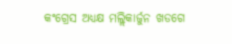କଂଗ୍ରେସ ଅଧ୍ୟକ୍ଷ ମଲ୍ଲିକାର୍ଜୁନ ଖଡଗେ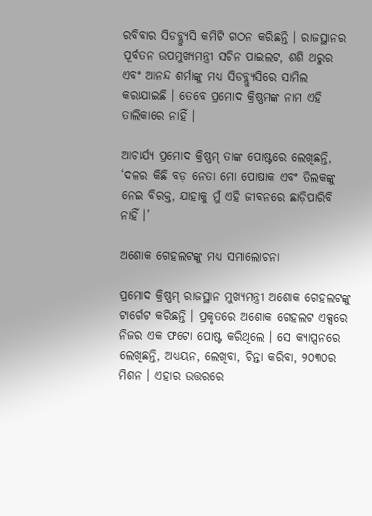ରବିବାର ସିଡବ୍ଲ୍ୟୁସି କମିଟି ଗଠନ କରିଛନ୍ତି । ରାଜସ୍ଥାନର ପୂର୍ବତନ ଉପମୁଖ୍ୟମନ୍ତ୍ରୀ ସଚିନ ପାଇଲଟ, ଶଶି ଥରୁର ଏବଂ ଆନନ୍ଦ ଶର୍ମାଙ୍କୁ ମଧ୍ୟ ସିଡବ୍ଲ୍ୟୁସିରେ ସାମିଲ କରାଯାଇଛି । ତେବେ ପ୍ରମୋଦ କ୍ରିଷ୍ଣମଙ୍କ ନାମ ଏହି ତାଲିକାରେ ନାହିଁ ।

ଆଚାର୍ଯ୍ୟ ପ୍ରମୋଦ କ୍ରିଷ୍ଣମ୍ ତାଙ୍କ ପୋଷ୍ଟରେ ଲେଖିଛନ୍ତି, ‘ଦଳର କିଛି ବଡ଼ ନେତା ମୋ ପୋଷାକ ଏବଂ ତିଲକଙ୍କୁ ନେଇ ବିରକ୍ତ, ଯାହାକୁ ମୁଁ ଏହି ଜୀବନରେ ଛାଡ଼ିପାରିବି ନାହିଁ ।’

ଅଶୋକ ଗେହଲଟଙ୍କୁ ମଧ୍ୟ ସମାଲୋଚନା

ପ୍ରମୋଦ କ୍ରିଷ୍ଣମ୍ ରାଜସ୍ଥାନ ମୁଖ୍ୟମନ୍ତ୍ରୀ ଅଶୋକ ଗେହଲଟଙ୍କୁ ଟାର୍ଗେଟ କରିଛନ୍ତି । ପ୍ରକୃତରେ ଅଶୋକ ଗେହଲଟ ଏକ୍ସରେ ନିଜର ଏକ ଫଟୋ ପୋଷ୍ଟ କରିଥିଲେ । ସେ କ୍ୟାପ୍ସନରେ ଲେଖିଛନ୍ତି, ଅଧ୍ୟୟନ, ଲେଖିବା, ଚିନ୍ତା କରିବା, ୨୦୩୦ର ମିଶନ । ଏହାର ଉତ୍ତରରେ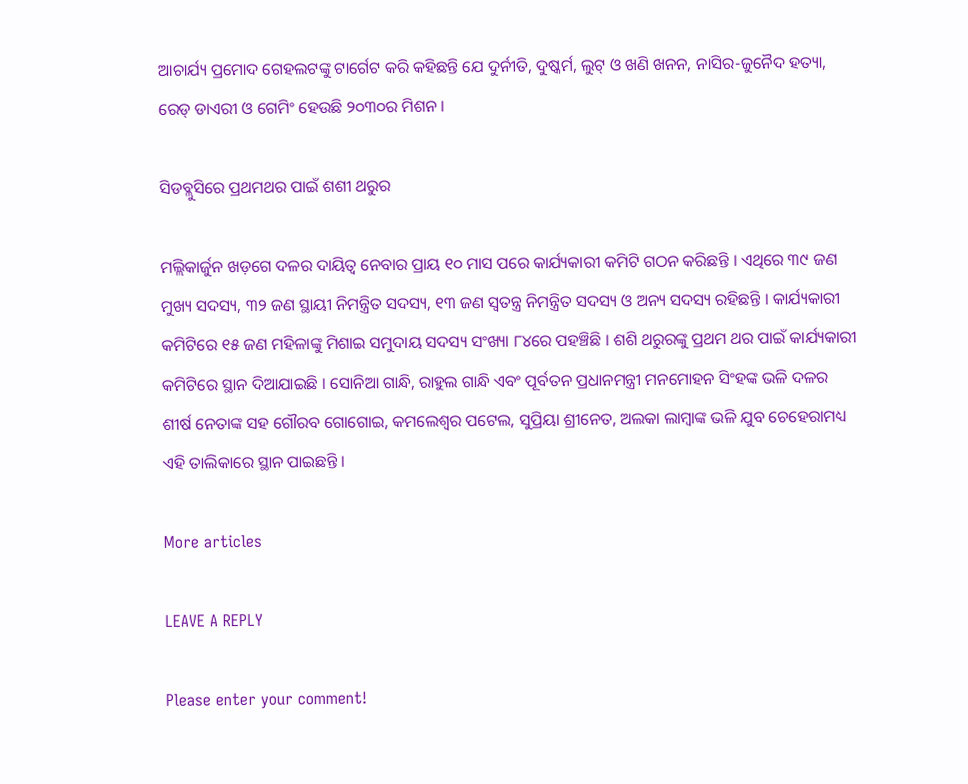ଆଚାର୍ଯ୍ୟ ପ୍ରମୋଦ ଗେହଲଟଙ୍କୁ ଟାର୍ଗେଟ କରି କହିଛନ୍ତି ଯେ ଦୁର୍ନୀତି, ଦୁଷ୍କର୍ମ, ଲୁଟ୍ ଓ ଖଣି ଖନନ, ନାସିର-ଜୁନୈଦ ହତ୍ୟା, ରେଡ୍ ଡାଏରୀ ଓ ଗେମିଂ ହେଉଛି ୨୦୩୦ର ମିଶନ ।

ସିଡବ୍ଲୁସିରେ ପ୍ରଥମଥର ପାଇଁ ଶଶୀ ଥରୁର

ମଲ୍ଲିକାର୍ଜୁନ ଖଡ଼ଗେ ଦଳର ଦାୟିତ୍ୱ ନେବାର ପ୍ରାୟ ୧୦ ମାସ ପରେ କାର୍ଯ୍ୟକାରୀ କମିଟି ଗଠନ କରିଛନ୍ତି । ଏଥିରେ ୩୯ ଜଣ ମୁଖ୍ୟ ସଦସ୍ୟ, ୩୨ ଜଣ ସ୍ଥାୟୀ ନିମନ୍ତ୍ରିତ ସଦସ୍ୟ, ୧୩ ଜଣ ସ୍ବତନ୍ତ୍ର ନିମନ୍ତ୍ରିତ ସଦସ୍ୟ ଓ ଅନ୍ୟ ସଦସ୍ୟ ରହିଛନ୍ତି । କାର୍ଯ୍ୟକାରୀ କମିଟିରେ ୧୫ ଜଣ ମହିଳାଙ୍କୁ ମିଶାଇ ସମୁଦାୟ ସଦସ୍ୟ ସଂଖ୍ୟା ୮୪ରେ ପହଞ୍ଚିଛି । ଶଶି ଥରୁରଙ୍କୁ ପ୍ରଥମ ଥର ପାଇଁ କାର୍ଯ୍ୟକାରୀ କମିଟିରେ ସ୍ଥାନ ଦିଆଯାଇଛି । ସୋନିଆ ଗାନ୍ଧି, ରାହୁଲ ଗାନ୍ଧି ଏବଂ ପୂର୍ବତନ ପ୍ରଧାନମନ୍ତ୍ରୀ ମନମୋହନ ସିଂହଙ୍କ ଭଳି ଦଳର ଶୀର୍ଷ ନେତାଙ୍କ ସହ ଗୌରବ ଗୋଗୋଇ, କମଲେଶ୍ୱର ପଟେଲ, ସୁପ୍ରିୟା ଶ୍ରୀନେତ, ଅଲକା ଲାମ୍ବାଙ୍କ ଭଳି ଯୁବ ଚେହେରାମଧ୍ୟ ଏହି ତାଲିକାରେ ସ୍ଥାନ ପାଇଛନ୍ତି ।

More articles

LEAVE A REPLY

Please enter your comment!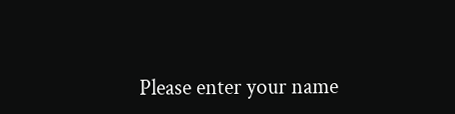Please enter your name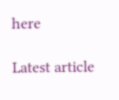here

Latest article